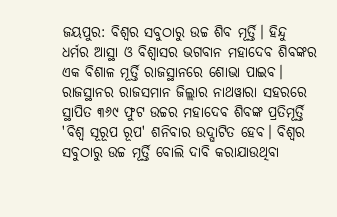ଜୟପୁର: ବିଶ୍ୱର ସବୁଠାରୁ ଉଚ୍ଚ ଶିବ ମୂର୍ତ୍ତି। ହିନ୍ଦୁ ଧର୍ମର ଆସ୍ଥା ଓ ବିଶ୍ୱାସର ଭଗବାନ ମହାଦେବ ଶିବଙ୍କର ଏକ ବିଶାଳ ମୂର୍ତ୍ତି ରାଜସ୍ଥାନରେ ଶୋଭା ପାଇବ। ରାଜସ୍ଥାନର ରାଜସମାନ ଜିଲ୍ଲାର ନାଥୱାରା ସହରରେ ସ୍ଥାପିତ ୩୬୯ ଫୁଟ ଉଚ୍ଚର ମହାଦେବ ଶିବଙ୍କ ପ୍ରତିମୂର୍ତ୍ତି 'ବିଶ୍ୱ ସୂରୂପ ରୂପ' ଶନିବାର ଉଦ୍ଘାଟିତ ହେବ। ବିଶ୍ୱର ସବୁଠାରୁ ଉଚ୍ଚ ମୂର୍ତ୍ତି ବୋଲି ଦାବି କରାଯାଉଥିବା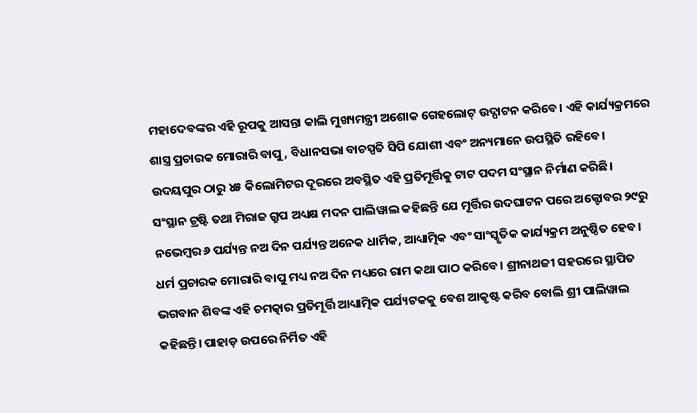ମହାଦେବଙ୍କର ଏହି ରୂପକୁ ଆସନ୍ତା କାଲି ମୁଖ୍ୟମନ୍ତ୍ରୀ ଅଶୋକ ଗେହଲୋଟ୍ ଉଦ୍ଘାଟନ କରିବେ। ଏହି କାର୍ଯ୍ୟକ୍ରମରେ ଶାସ୍ତ୍ର ପ୍ରଚାରକ ମୋରାରି ବାପୁ, ବିଧାନସଭା ବାଚସ୍ପତି ସିପି ଯୋଶୀ ଏବଂ ଅନ୍ୟମାନେ ଉପସ୍ଥିତି ରହିବେ। ଉଦୟପୁର ଠାରୁ ୪୫ କିଲୋମିଟର ଦୂରରେ ଅବସ୍ଥିତ ଏହି ପ୍ରତିମୂର୍ତ୍ତିକୁ ଟାଟ ପଦମ ସଂସ୍ଥାନ ନିର୍ମାଣ କରିଛି।
ସଂସ୍ଥାନ ଟ୍ରଷ୍ଟି ତଥା ମିରାଜ ଗ୍ରୁପ ଅଧ୍ୟକ୍ଷ ମଦନ ପାଲିୱାଲ କହିଛନ୍ତି ଯେ ମୂର୍ତ୍ତିର ଉଦଘାଟନ ପରେ ଅକ୍ଟୋବର ୨୯ରୁ ନଭେମ୍ବର ୬ ପର୍ଯ୍ୟନ୍ତ ନଅ ଦିନ ପର୍ଯ୍ୟନ୍ତ ଅନେକ ଧାର୍ମିକ, ଆଧ୍ୟାତ୍ମିକ ଏବଂ ସାଂସ୍କୃତିକ କାର୍ଯ୍ୟକ୍ରମ ଅନୁଷ୍ଠିତ ହେବ। ଧର୍ମ ପ୍ରଚାରକ ମୋରାରି ବାପୁ ମଧ୍ୟ ନଅ ଦିନ ମଧ୍ୟରେ ରାମ କଥା ପାଠ କରିବେ। ଶ୍ରୀନାଥଜୀ ସହରରେ ସ୍ଥାପିତ ଭଗବାନ ଶିବଙ୍କ ଏହି ଚମତ୍କାର ପ୍ରତିମୂର୍ତ୍ତି ଆଧ୍ୟାତ୍ମିକ ପର୍ଯ୍ୟଟକକୁ ବେଶ ଆକୃଷ୍ଟ କରିବ ବୋଲି ଶ୍ରୀ ପାଲିୱାଲ କହିଛନ୍ତି। ପାହାଡ଼ ଉପରେ ନିର୍ମିତ ଏହି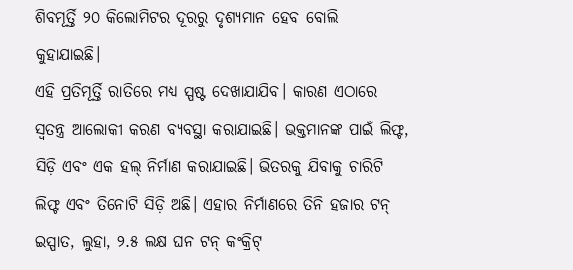ଶିବମୂର୍ତ୍ତି ୨୦ କିଲୋମିଟର ଦୂରରୁ ଦୃଶ୍ୟମାନ ହେବ ବୋଲି କୁହାଯାଇଛି।
ଏହି ପ୍ରତିମୂର୍ତ୍ତି ରାତିରେ ମଧ୍ୟ ସ୍ପଷ୍ଟ ଦେଖାଯାଯିବ। କାରଣ ଏଠାରେ ସ୍ୱତନ୍ତ୍ର ଆଲୋକୀ କରଣ ବ୍ୟବସ୍ଥା କରାଯାଇଛି। ଭକ୍ତମାନଙ୍କ ପାଇଁ ଲିଫ୍ଟ, ସିଡ଼ି ଏବଂ ଏକ ହଲ୍ ନିର୍ମାଣ କରାଯାଇଛି। ଭିତରକୁ ଯିବାକୁ ଚାରିଟି ଲିଫ୍ଟ ଏବଂ ତିନୋଟି ସିଡ଼ି ଅଛି। ଏହାର ନିର୍ମାଣରେ ତିନି ହଜାର ଟନ୍ ଇସ୍ପାତ, ଲୁହା, ୨.୫ ଲକ୍ଷ ଘନ ଟନ୍ କଂକ୍ରିଟ୍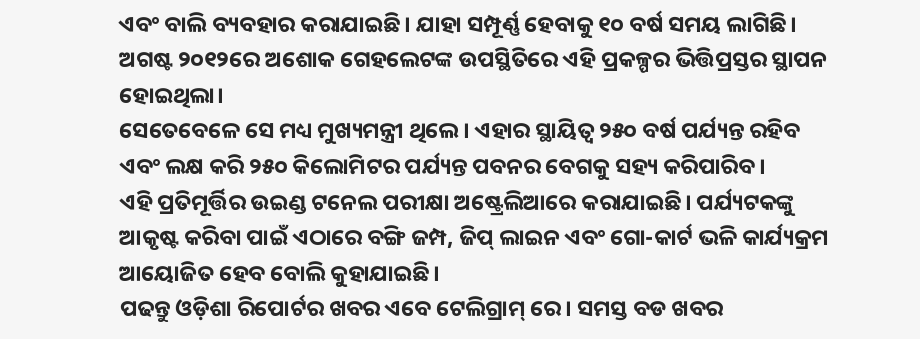ଏବଂ ବାଲି ବ୍ୟବହାର କରାଯାଇଛି। ଯାହା ସମ୍ପୂର୍ଣ୍ଣ ହେବାକୁ ୧୦ ବର୍ଷ ସମୟ ଲାଗିଛି। ଅଗଷ୍ଟ ୨୦୧୨ରେ ଅଶୋକ ଗେହଲେଟଙ୍କ ଉପସ୍ଥିତିରେ ଏହି ପ୍ରକଳ୍ପର ଭିତ୍ତିପ୍ରସ୍ତର ସ୍ଥାପନ ହୋଇଥିଲା।
ସେତେବେଳେ ସେ ମଧ୍ୟ ମୁଖ୍ୟମନ୍ତ୍ରୀ ଥିଲେ। ଏହାର ସ୍ଥାୟିତ୍ୱ ୨୫୦ ବର୍ଷ ପର୍ଯ୍ୟନ୍ତ ରହିବ ଏବଂ ଲକ୍ଷ କରି ୨୫୦ କିଲୋମିଟର ପର୍ଯ୍ୟନ୍ତ ପବନର ବେଗକୁ ସହ୍ୟ କରିପାରିବ।
ଏହି ପ୍ରତିମୂର୍ତ୍ତିର ଉଇଣ୍ଡ ଟନେଲ ପରୀକ୍ଷା ଅଷ୍ଟ୍ରେଲିଆରେ କରାଯାଇଛି। ପର୍ଯ୍ୟଟକଙ୍କୁ ଆକୃଷ୍ଟ କରିବା ପାଇଁ ଏଠାରେ ବଙ୍ଗି ଜମ୍ପ, ଜିପ୍ ଲାଇନ ଏବଂ ଗୋ-କାର୍ଟ ଭଳି କାର୍ଯ୍ୟକ୍ରମ ଆୟୋଜିତ ହେବ ବୋଲି କୁହାଯାଇଛି।
ପଢନ୍ତୁ ଓଡ଼ିଶା ରିପୋର୍ଟର ଖବର ଏବେ ଟେଲିଗ୍ରାମ୍ ରେ। ସମସ୍ତ ବଡ ଖବର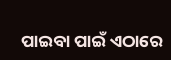ପାଇବା ପାଇଁ ଏଠାରେ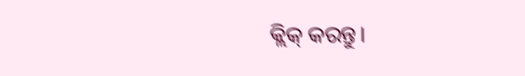କ୍ଲିକ୍ କରନ୍ତୁ।